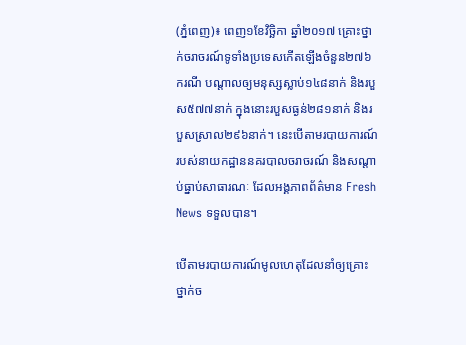(ភ្នំពេញ)៖ ពេញ១ខែវិច្ឆិកា ឆ្នាំ២០១៧ គ្រោះថ្នាក់ចរាចរណ៍ទូទាំងប្រទេសកើតឡើងចំនួន២៧៦ករណី បណ្តាលឲ្យមនុស្សស្លាប់១៤៨នាក់ និងរបួស៥៧៧នាក់ ក្នុងនោះរបួសធ្ងន់២៨១នាក់ និងរបួសស្រាល២៩៦នាក់។ នេះបើតាមរបាយការណ៍ របស់នាយកដ្ឋាននគរបាលចរាចរណ៍ និងសណ្តាប់ធ្នាប់សាធារណៈ ដែលអង្គភាពព័ត៌មាន Fresh News ទទួលបាន។

បើតាមរបាយការណ៍មូលហេតុដែលនាំឲ្យគ្រោះថ្នាក់ច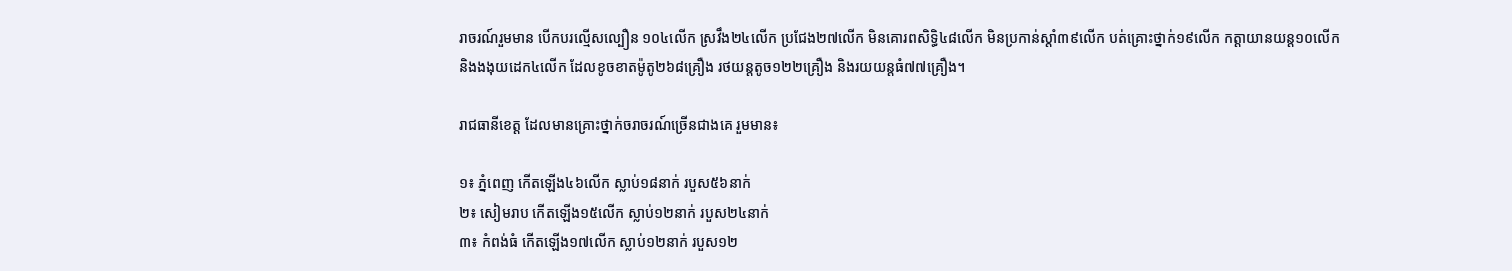រាចរណ៍រួមមាន បើកបរល្មើសល្បឿន ១០៤លើក ស្រវឹង២៤លើក ប្រជែង២៧លើក មិនគោរពសិទ្ធិ៤៨លើក មិនប្រកាន់ស្តាំ៣៩លើក បត់គ្រោះថ្នាក់១៩លើក កត្តាយានយន្ត១០លើក និងងងុយដេក៤លើក ដែលខូចខាតម៉ូតូ២៦៨គ្រឿង រថយន្តតូច១២២គ្រឿង និងរយយន្តធំ៧៧គ្រឿង។

រាជធានីខេត្ត ដែលមានគ្រោះថ្នាក់ចរាចរណ៍ច្រើនជាងគេ រួមមាន៖

១៖ ភ្នំពេញ កើតឡើង៤៦លើក ស្លាប់១៨នាក់ របួស៥៦នាក់
២៖ សៀមរាប កើតឡើង១៥លើក ស្លាប់១២នាក់ របួស២៤នាក់
៣៖ កំពង់ធំ កើតឡើង១៧លើក ស្លាប់១២នាក់ របួស១២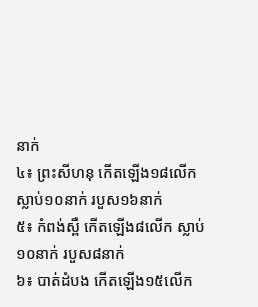នាក់
៤៖ ព្រះសីហនុ កើតឡើង១៨លើក ស្លាប់១០នាក់ របួស១៦នាក់
៥៖ កំពង់ស្ពឺ កើតឡើង៨លើក ស្លាប់១០នាក់ របួស៨នាក់
៦៖ បាត់ដំបង កើតឡើង១៥លើក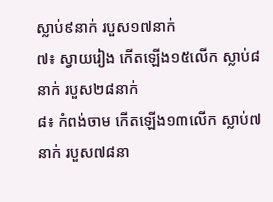ស្លាប់៩នាក់ របួស១៧នាក់
៧៖ ស្វាយរៀង កើតឡើង១៥លើក ស្លាប់៨នាក់ របួស២៨នាក់
៨៖ កំពង់ចាម កើតឡើង១៣លើក ស្លាប់៧នាក់ របួស៧៨នា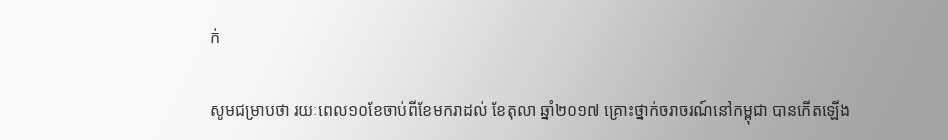ក់

សូមជម្រាបថា រយៈពេល១០ខែចាប់ពីខែមករាដល់ ខែតុលា ឆ្នាំ២០១៧ គ្រោះថ្នាក់ចរាចរណ៍នៅកម្ពុជា បានកើតឡើង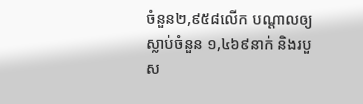ចំនួន២,៩៥៨លើក បណ្តាលឲ្យស្លាប់ចំនួន ១,៤៦៩នាក់ និងរបួស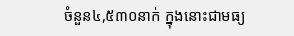ចំនួន៤,៥៣០នាក់ ក្នុងនោះជាមធ្យ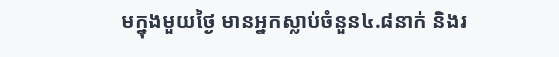មក្នុងមួយថ្ងៃ មានអ្នកស្លាប់ចំនួន៤.៨នាក់ និងរ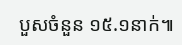បួសចំនួន ១៥.១នាក់៕